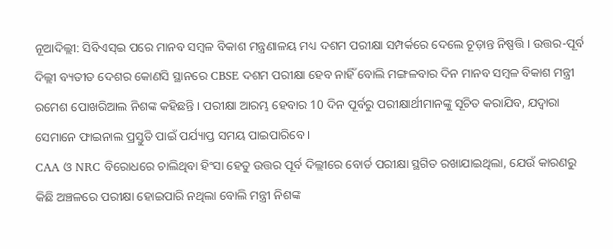ନୂଆଦିଲ୍ଲୀ: ସିବିଏସ୍ଇ ପରେ ମାନବ ସମ୍ବଳ ବିକାଶ ମନ୍ତ୍ରଣାଳୟ ମଧ୍ୟ ଦଶମ ପରୀକ୍ଷା ସମ୍ପର୍କରେ ଦେଲେ ଚୂଡ଼ାନ୍ତ ନିଷ୍ପତ୍ତି । ଉତ୍ତର-ପୂର୍ବ ଦିଲ୍ଲୀ ବ୍ୟତୀତ ଦେଶର କୋଣସି ସ୍ଥାନରେ CBSE ଦଶମ ପରୀକ୍ଷା ହେବ ନାହିଁ ବୋଲି ମଙ୍ଗଳବାର ଦିନ ମାନବ ସମ୍ବଳ ବିକାଶ ମନ୍ତ୍ରୀ ରମେଶ ପୋଖରିଆଲ ନିଶଙ୍କ କହିଛନ୍ତି । ପରୀକ୍ଷା ଆରମ୍ଭ ହେବାର 10 ଦିନ ପୂର୍ବରୁ ପରୀକ୍ଷାର୍ଥୀମାନଙ୍କୁ ସୂଚିତ କରାଯିବ, ଯଦ୍ବାରା ସେମାନେ ଫାଇନାଲ ପ୍ରସ୍ତୁତି ପାଇଁ ପର୍ଯ୍ୟାପ୍ତ ସମୟ ପାଇପାରିବେ ।
CAA ଓ NRC ବିରୋଧରେ ଚାଲିଥିବା ହିଂସା ହେତୁ ଉତ୍ତର ପୂର୍ବ ଦିଲ୍ଲୀରେ ବୋର୍ଡ ପରୀକ୍ଷା ସ୍ଥଗିତ ରଖାଯାଇଥିଲା, ଯେଉଁ କାରଣରୁ କିଛି ଅଞ୍ଚଳରେ ପରୀକ୍ଷା ହୋଇପାରି ନଥିଲା ବୋଲି ମନ୍ତ୍ରୀ ନିଶଙ୍କ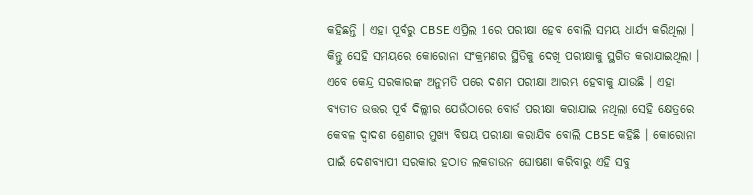କହିଛନ୍ତି । ଏହା ପୂର୍ବରୁ CBSE ଏପ୍ରିଲ 1ରେ ପରୀକ୍ଷା ହେବ ବୋଲି ସମୟ ଧାର୍ଯ୍ୟ କରିଥିଲା । କିନ୍ତୁ ସେହି ସମୟରେ କୋରୋନା ସଂକ୍ରମଣର ସ୍ଥିତିକୁ ଦେଖି ପରୀକ୍ଷାକୁ ସ୍ଥଗିତ କରାଯାଇଥିଲା ।
ଏବେ କେନ୍ଦ୍ର ସରକାରଙ୍କ ଅନୁମତି ପରେ ଦଶମ ପରୀକ୍ଷା ଆରମ୍ଭ ହେବାକୁ ଯାଉଛି । ଏହା ବ୍ୟତୀତ ଉତ୍ତର ପୂର୍ବ ଦିଲ୍ଲୀର ଯେଉଁଠାରେ ବୋର୍ଡ ପରୀକ୍ଷା କରାଯାଇ ନଥିଲା ସେହି କ୍ଷେତ୍ରରେ କେବଳ ଦ୍ୱାଦଶ ଶ୍ରେଣୀର ମୁଖ୍ୟ ବିଷୟ ପରୀକ୍ଷା କରାଯିବ ବୋଲି CBSE କହିଛି । କୋରୋନା ପାଇଁ ଦେଶବ୍ୟାପୀ ସରକାର ହଠାତ ଲକଡାଉନ ଘୋଷଣା କରିବାରୁ ଏହି ସବୁ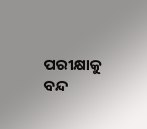ପରୀକ୍ଷାକୁ ବନ୍ଦ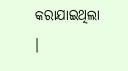କରାଯାଇଥିଲା ।